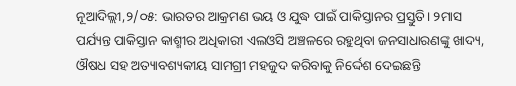ନୂଆଦିଲ୍ଲୀ,୨/୦୫: ଭାରତର ଆକ୍ରମଣ ଭୟ ଓ ଯୁଦ୍ଧ ପାଇଁ ପାକିସ୍ତାନର ପ୍ରସ୍ତୁତି। ୨ମାସ ପର୍ଯ୍ୟନ୍ତ ପାକିସ୍ତାନ କାଶ୍ମୀର ଅଧିକାରୀ ଏଲଓସି ଅଞ୍ଚଳରେ ରହୁଥିବା ଜନସାଧାରଣଙ୍କୁ ଖାଦ୍ୟ, ଔଷଧ ସହ ଅତ୍ୟାବଶ୍ୟକୀୟ ସାମଗ୍ରୀ ମହଜୁଦ କରିବାକୁ ନିର୍ଦ୍ଦେଶ ଦେଇଛନ୍ତି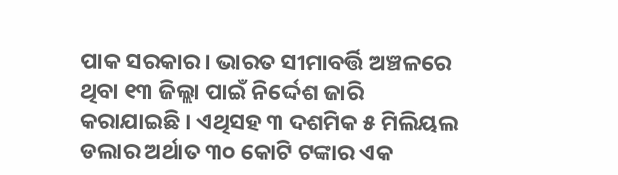ପାକ ସରକାର। ଭାରତ ସୀମାବର୍ତ୍ତି ଅଞ୍ଚଳରେ ଥିବା ୧୩ ଜିଲ୍ଲା ପାଇଁ ନିର୍ଦ୍ଦେଶ ଜାରି କରାଯାଇଛି । ଏଥିସହ ୩ ଦଶମିକ ୫ ମିଲିୟଲ ଡଲାର ଅର୍ଥାତ ୩୦ କୋଟି ଟଙ୍କାର ଏକ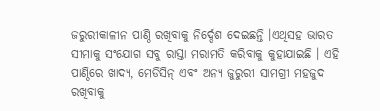ଜରୁରୀକାଳୀନ ପାଣ୍ଠି ରଖିବାକୁ ନିର୍ଦ୍ଦେଶ ଦେଇଛନ୍ତି ।ଏଥିସହ ଭାରତ ସୀମାକୁ ସଂଯୋଗ ସବୁ ରାସ୍ତା ମରାମତି କରିବାକୁ କୁହାଯାଇଛି । ଏହି ପାଣ୍ଠିରେ ଖାଦ୍ୟ, ମେଡିସିନ୍ ଏବଂ ଅନ୍ୟ ଜୁରୁରୀ ସାମଗ୍ରୀ ମହଜୁଦ ରଖିବାକୁ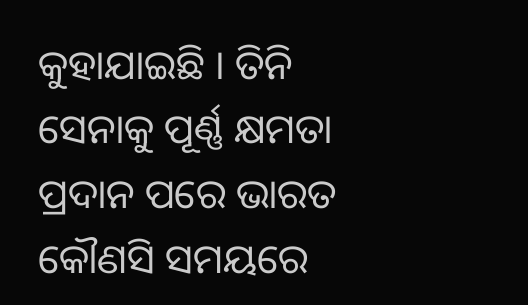କୁହାଯାଇଛି । ତିନି ସେନାକୁ ପୂର୍ଣ୍ଣ କ୍ଷମତା ପ୍ରଦାନ ପରେ ଭାରତ କୌଣସି ସମୟରେ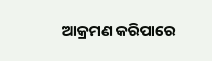ଆକ୍ରମଣ କରିପାରେ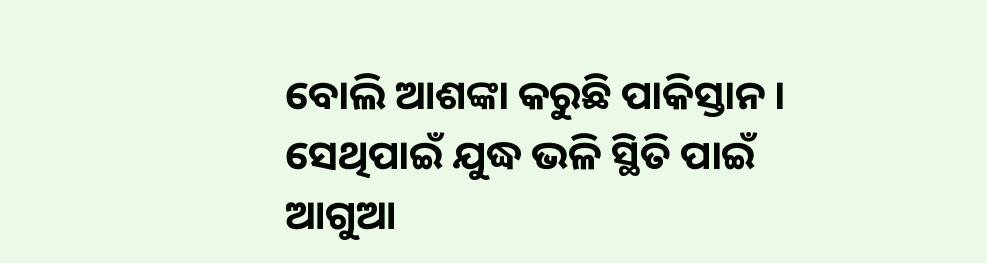ବୋଲି ଆଶଙ୍କା କରୁଛି ପାକିସ୍ତାନ । ସେଥିପାଇଁ ଯୁଦ୍ଧ ଭଳି ସ୍ଥିତି ପାଇଁ ଆଗୁଆ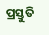ପ୍ରସ୍ତୁତି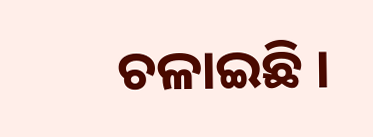ଚଳାଇଛି ।